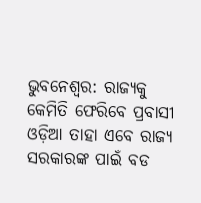ଭୁବନେଶ୍ବର: ରାଜ୍ୟକୁ କେମିତି ଫେରିବେ ପ୍ରବାସୀ ଓଡ଼ିଆ ତାହା ଏବେ ରାଜ୍ୟ ସରକାରଙ୍କ ପାଇଁ ବଡ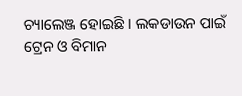ଚ୍ୟାଲେଞ୍ଜ ହୋଇଛି । ଲକଡାଉନ ପାଇଁ ଟ୍ରେନ ଓ ବିମାନ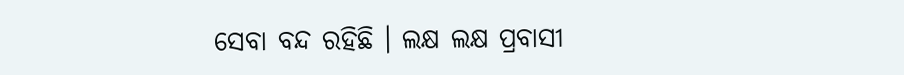ସେବା ବନ୍ଦ ରହିଛି । ଲକ୍ଷ ଲକ୍ଷ ପ୍ରବାସୀ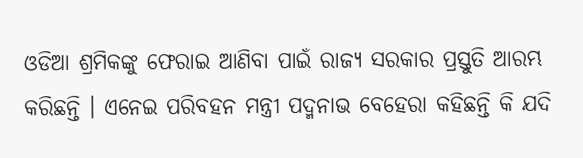ଓଡିଆ ଶ୍ରମିକଙ୍କୁ ଫେରାଇ ଆଣିବା ପାଇଁ ରାଜ୍ୟ ସରକାର ପ୍ରସ୍ତୁତି ଆରମ୍ଭ କରିଛନ୍ତି । ଏନେଇ ପରିବହନ ମନ୍ତ୍ରୀ ପଦ୍ମନାଭ ବେହେରା କହିଛନ୍ତି କି ଯଦି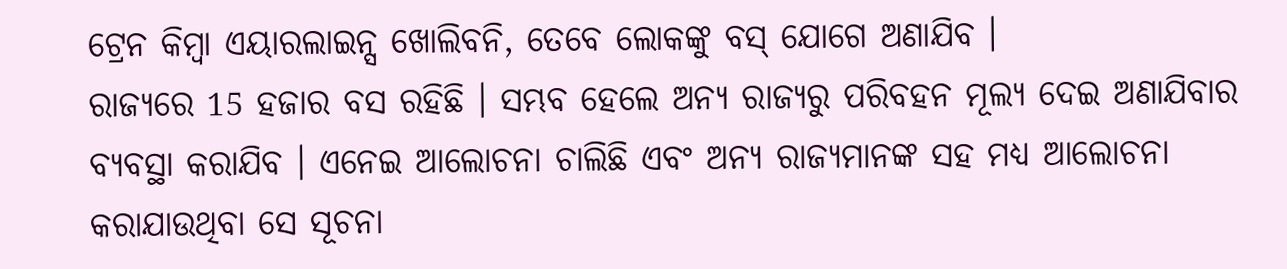ଟ୍ରେନ କିମ୍ବା ଏୟାରଲାଇନ୍ସ ଖୋଲିବନି, ତେବେ ଲୋକଙ୍କୁ ବସ୍ ଯୋଗେ ଅଣାଯିବ ।
ରାଜ୍ୟରେ 15 ହଜାର ବସ ରହିଛି । ସମ୍ଭବ ହେଲେ ଅନ୍ୟ ରାଜ୍ୟରୁ ପରିବହନ ମୂଲ୍ୟ ଦେଇ ଅଣାଯିବାର ବ୍ୟବସ୍ଥା କରାଯିବ । ଏନେଇ ଆଲୋଚନା ଚାଲିଛି ଏବଂ ଅନ୍ୟ ରାଜ୍ୟମାନଙ୍କ ସହ ମଧ୍ୟ ଆଲୋଚନା କରାଯାଉଥିବା ସେ ସୂଚନା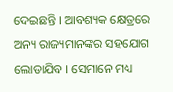ଦେଇଛନ୍ତି । ଆବଶ୍ୟକ କ୍ଷେତ୍ରରେ ଅନ୍ୟ ରାଜ୍ୟମାନଙ୍କର ସହଯୋଗ ଲୋଡାଯିବ । ସେମାନେ ମଧ୍ୟ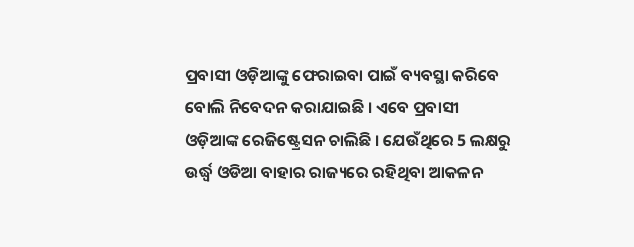ପ୍ରବାସୀ ଓଡ଼ିଆଙ୍କୁ ଫେରାଇବା ପାଇଁ ବ୍ୟବସ୍ଥା କରିବେ ବୋଲି ନିବେଦନ କରାଯାଇଛି । ଏବେ ପ୍ରବାସୀ ଓଡ଼ିଆଙ୍କ ରେଜିଷ୍ଟ୍ରେସନ ଚାଲିଛି । ଯେଉଁଥିରେ 5 ଲକ୍ଷରୁ ଉର୍ଦ୍ଧ୍ବ ଓଡିଆ ବାହାର ରାଜ୍ୟରେ ରହିଥିବା ଆକଳନ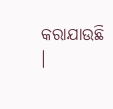କରାଯାଉଛି ।